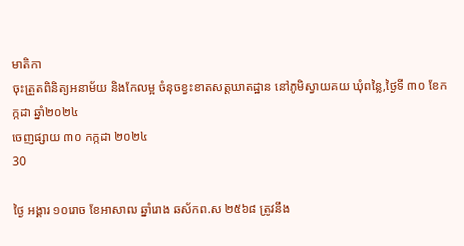មាតិកា
ចុះត្រួតពិនិត្យអនាម័យ និងកែលម្អ ចំនុចខ្វះខាតសត្តឃាតដ្ឋាន នៅភូមិស្វាយគយ ឃុំពន្លៃ,ថ្ងៃទី ៣០ ខែកក្កដា ឆ្នាំ២០២៤
ចេញផ្សាយ ៣០ កក្កដា ២០២៤
30

ថ្ងៃ អង្គារ ១០រោច ខែអាសាឍ ឆ្នាំរោង ឆស័កព.ស ២៥៦៨ ត្រូវនឹង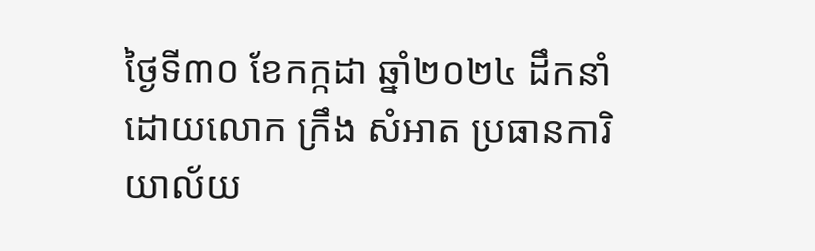ថ្ងៃទី៣០ ខែកក្កដា ឆ្នាំ២០២៤ ដឹកនាំដោយលោក ក្រឹង សំអាត ប្រធានការិយាល័យ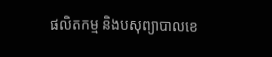ផលិតកម្ម និងបសុព្យាបាលខេ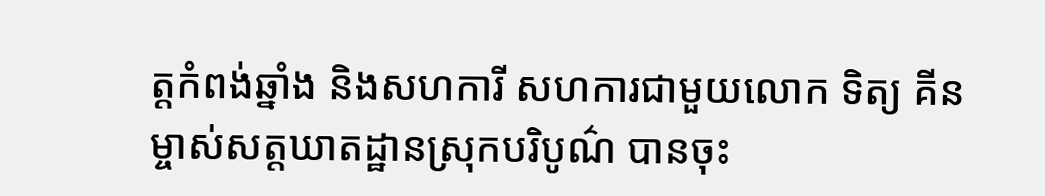ត្តកំពង់ឆ្នាំង និងសហការី សហការជាមួយលោក ទិត្យ គីន ម្ចាស់សត្តឃាតដ្ឋានស្រុកបរិបូណ៌ បានចុះ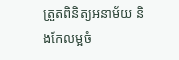ត្រួតពិនិត្យអនាម័យ និងកែលម្អចំ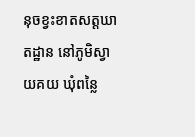នុចខ្វះខាតសត្តឃាតដ្ឋាន នៅភូមិស្វាយគយ ឃុំពន្លៃ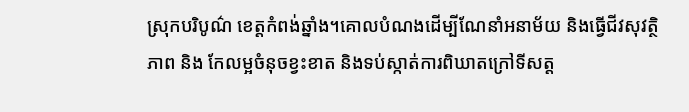ស្រុកបរិបូណ៌ ខេត្តកំពង់ឆ្នាំង។គោលបំណងដើម្បីណែនាំអនាម័យ និងធ្វើជីវសុវត្ថិភាព និង កែលម្អចំនុចខ្វះខាត និងទប់ស្កាត់ការពិឃាតក្រៅទីសត្ត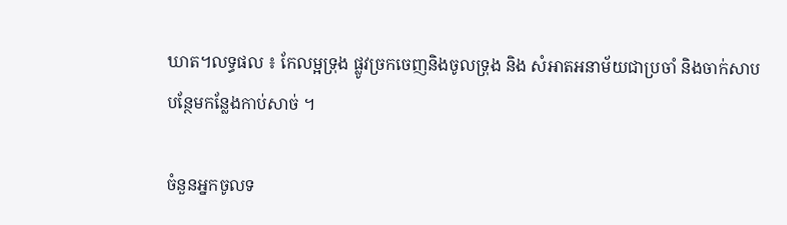ឃាត។លទ្ធផល ៖ កែលម្អទ្រុង ផ្លូវច្រកចេញនិងចូលទ្រុង និង សំអាតអនាម័យជាប្រចាំ និងចាក់សាបបន្ថែមកន្លែងកាប់សាច់ ។

ចំនួនអ្នកចូលទ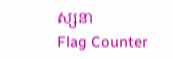ស្សនា
Flag Counter